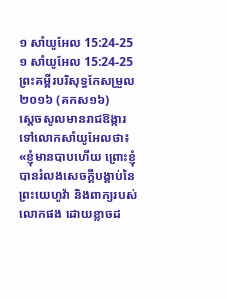១ សាំយូអែល 15:24-25
១ សាំយូអែល 15:24-25 ព្រះគម្ពីរបរិសុទ្ធកែសម្រួល ២០១៦ (គកស១៦)
ស្ដេចសូលមានរាជឱង្ការទៅលោកសាំយូអែលថា៖ «ខ្ញុំមានបាបហើយ ព្រោះខ្ញុំបានរំលងសេចក្ដីបង្គាប់នៃព្រះយេហូវ៉ា និងពាក្យរបស់លោកផង ដោយខ្លាចដ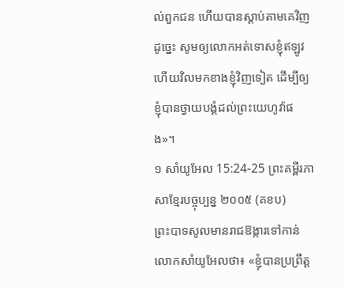ល់ពួកជន ហើយបានស្តាប់តាមគេវិញ ដូច្នេះ សូមឲ្យលោកអត់ទោសខ្ញុំឥឡូវ ហើយវិលមកខាងខ្ញុំវិញទៀត ដើម្បីឲ្យខ្ញុំបានថ្វាយបង្គំដល់ព្រះយេហូវ៉ាផង»។
១ សាំយូអែល 15:24-25 ព្រះគម្ពីរភាសាខ្មែរបច្ចុប្បន្ន ២០០៥ (គខប)
ព្រះបាទសូលមានរាជឱង្ការទៅកាន់លោកសាំយូអែលថា៖ «ខ្ញុំបានប្រព្រឹត្ត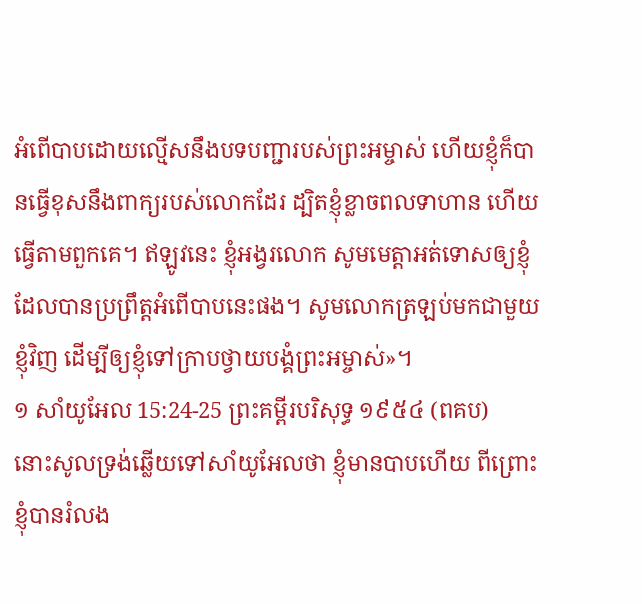អំពើបាបដោយល្មើសនឹងបទបញ្ជារបស់ព្រះអម្ចាស់ ហើយខ្ញុំក៏បានធ្វើខុសនឹងពាក្យរបស់លោកដែរ ដ្បិតខ្ញុំខ្លាចពលទាហាន ហើយធ្វើតាមពួកគេ។ ឥឡូវនេះ ខ្ញុំអង្វរលោក សូមមេត្តាអត់ទោសឲ្យខ្ញុំ ដែលបានប្រព្រឹត្តអំពើបាបនេះផង។ សូមលោកត្រឡប់មកជាមួយខ្ញុំវិញ ដើម្បីឲ្យខ្ញុំទៅក្រាបថ្វាយបង្គំព្រះអម្ចាស់»។
១ សាំយូអែល 15:24-25 ព្រះគម្ពីរបរិសុទ្ធ ១៩៥៤ (ពគប)
នោះសូលទ្រង់ឆ្លើយទៅសាំយូអែលថា ខ្ញុំមានបាបហើយ ពីព្រោះខ្ញុំបានរំលង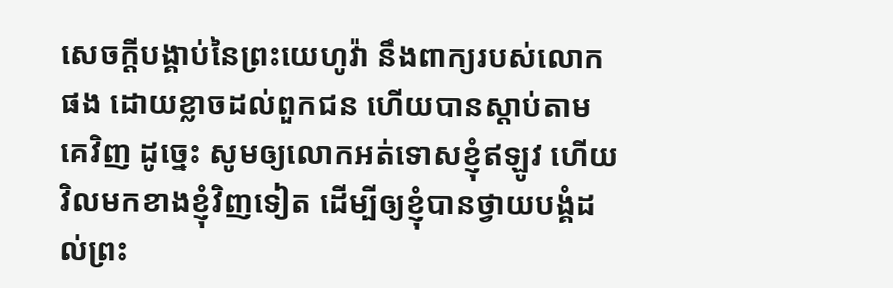សេចក្ដីបង្គាប់នៃព្រះយេហូវ៉ា នឹងពាក្យរបស់លោកផង ដោយខ្លាចដល់ពួកជន ហើយបានស្តាប់តាមគេវិញ ដូច្នេះ សូមឲ្យលោកអត់ទោសខ្ញុំឥឡូវ ហើយវិលមកខាងខ្ញុំវិញទៀត ដើម្បីឲ្យខ្ញុំបានថ្វាយបង្គំដល់ព្រះ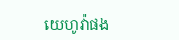យេហូវ៉ាផង